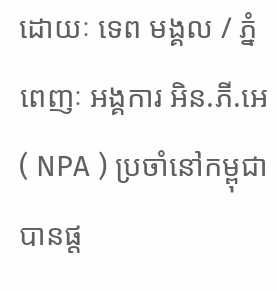ដោយៈ ទេព មង្គល / ភ្នំពេញៈ អង្គការ អិន.ភី.អេ ( NPA ) ប្រចាំនៅកម្ពុជា បានផ្ដ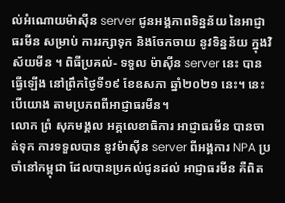ល់អំណោយម៉ាស៊ីន server ជូនអង្គភាពទិន្នន័យ នៃអាជ្ញាធរមីន សម្រាប់ ការរក្សាទុក និងចែកចាយ នូវទិន្នន័យ ក្នុងវិស័យមីន ។ ពិធីប្រគល់- ទទួល ម៉ាស៊ីន server នេះ បានធ្វើឡើង នៅព្រឹកថ្ងៃទី១៩ ខែឧសភា ឆ្នាំ២០២១ នេះ។ នេះបើយោង តាមប្រភពពីអាជ្ញាធរមីន។
លោក ព្រំ សុភមង្គល អគ្គលេខាធិការ អាជ្ញាធរមីន បានចាត់ទុក ការទទួលបាន នូវម៉ាស៊ីន server ពីអង្គការ NPA ប្រចាំនៅកម្ពុជា ដែលបានប្រគល់ជូនដល់ អាជ្ញាធរមីន គឺពិត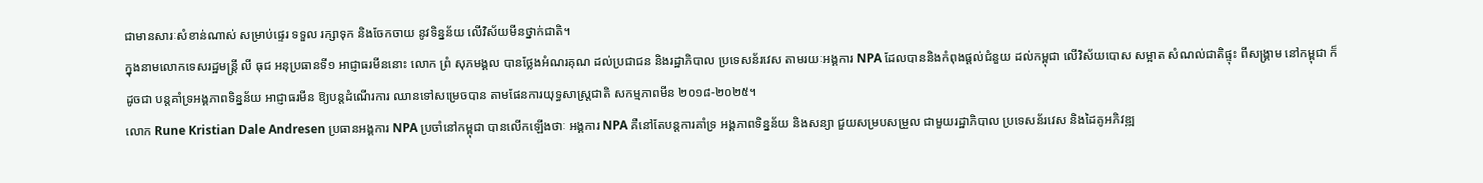ជាមានសារៈសំខាន់ណាស់ សម្រាប់ផ្ទេរ ទទួល រក្សាទុក និងចែកចាយ នូវទិន្នន័យ លើវិស័យមីនថ្នាក់ជាតិ។
ក្នុងនាមលោកទេសរដ្ឋមន្ត្រី លី ធុជ អនុប្រធានទី១ អាជ្ញាធរមីននោះ លោក ព្រំ សុភមង្គល បានថ្លែងអំណរគុណ ដល់ប្រជាជន និងរដ្ឋាភិបាល ប្រទេសន័រវេស តាមរយៈអង្គការ NPA ដែលបាននិងកំពុងផ្តល់ជំនួយ ដល់កម្ពុជា លើវិស័យបោស សម្អាត សំណល់ជាតិផ្ទុះ ពីសង្គ្រាម នៅកម្ពុជា ក៏ដូចជា បន្តគាំទ្រអង្គភាពទិន្នន័យ អាជ្ញាធរមីន ឱ្យបន្តដំណើរការ ឈានទៅសម្រេចបាន តាមផែនការយុទ្ធសាស្ត្រជាតិ សកម្មភាពមីន ២០១៨-២០២៥។
លោក Rune Kristian Dale Andresen ប្រធានអង្គការ NPA ប្រចាំនៅកម្ពុជា បានលើកឡើងថាៈ អង្គការ NPA គឺនៅតែបន្តការគាំទ្រ អង្គភាពទិន្នន័យ និងសន្យា ជួយសម្របសម្រួល ជាមួយរដ្ឋាភិបាល ប្រទេសន័រវេស និងដៃគូអភិវឌ្ឍ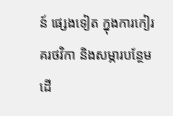ន៍ ផ្សេងទៀត ក្នុងការកៀរគរថវិកា និងសម្ភារបន្ថែម ដើ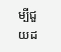ម្បីជួយដ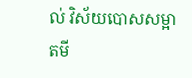ល់ វិស័យបោសសម្អាតមី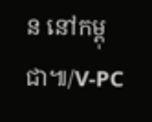ន នៅកម្ពុជា៕/V-PC